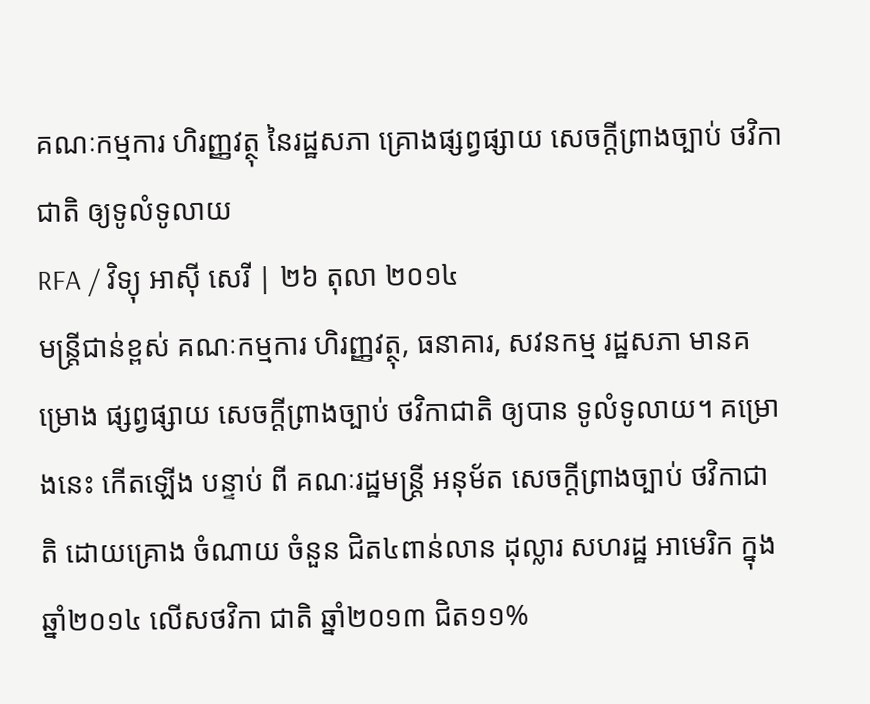គណៈកម្មការ ហិរញ្ញវត្ថុ នៃរដ្ឋសភា គ្រោងផ្សព្វផ្សាយ សេចក្ដីព្រាងច្បាប់ ថវិកាជាតិ ឲ្យទូលំទូលាយ
RFA / វិទ្យុ អាស៊ី សេរី | ២៦ តុលា ២០១៤
មន្ត្រីជាន់ខ្ពស់ គណៈកម្មការ ហិរញ្ញវត្ថុ, ធនាគារ, សវនកម្ម រដ្ឋសភា មានគម្រោង ផ្សព្វផ្សាយ សេចក្ដីព្រាងច្បាប់ ថវិកាជាតិ ឲ្យបាន ទូលំទូលាយ។ គម្រោងនេះ កើតឡើង បន្ទាប់ ពី គណៈរដ្ឋមន្ត្រី អនុម័ត សេចក្ដីព្រាងច្បាប់ ថវិកាជាតិ ដោយគ្រោង ចំណាយ ចំនួន ជិត៤ពាន់លាន ដុល្លារ សហរដ្ឋ អាមេរិក ក្នុងឆ្នាំ២០១៤ លើសថវិកា ជាតិ ឆ្នាំ២០១៣ ជិត១១%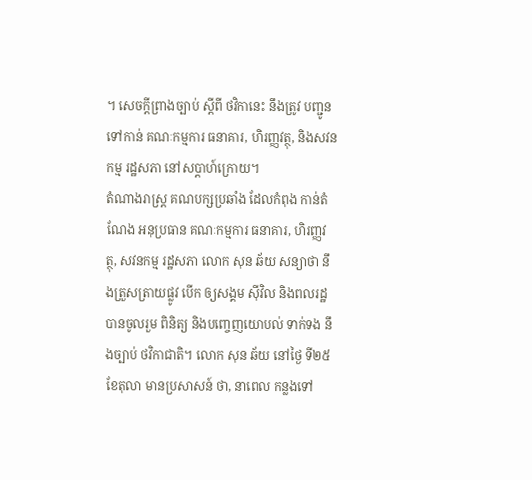។ សេចក្ដីព្រាងច្បាប់ ស្ដីពី ថវិកានេះ នឹងត្រូវ បញ្ជូនទៅកាន់ គណៈកម្មការ ធនាគារ, ហិរញ្ញវត្ថុ, និងសវនកម្ម រដ្ឋសភា នៅសប្ដាហ៍ក្រោយ។
តំណាងរាស្ត្រ គណបក្សប្រឆាំង ដែលកំពុង កាន់តំណែង អនុប្រធាន គណៈកម្មការ ធនាគារ, ហិរញ្ញវត្ថុ, សវនកម្ម រដ្ឋសភា លោក សុន ឆ័យ សន្យាថា នឹងត្រួសត្រាយផ្លូវ បើក ឲ្យសង្គម ស៊ីវិល និងពលរដ្ឋ បានចូលរួម ពិនិត្យ និងបញ្ចេញយោបល់ ទាក់ទង នឹងច្បាប់ ថវិកាជាតិ។ លោក សុន ឆ័យ នៅថ្ងៃ ទី២៥ ខែតុលា មានប្រសាសន៍ ថា, នាពេល កន្លងទៅ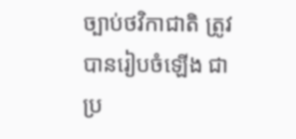ច្បាប់ថវិកាជាតិ ត្រូវ បានរៀបចំឡើង ជាប្រ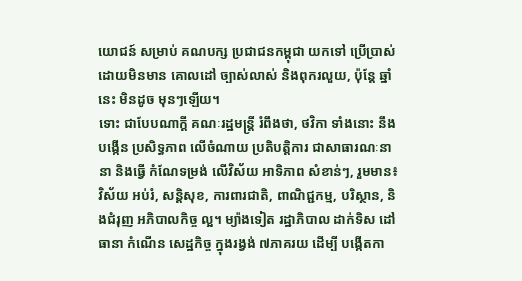យោជន៍ សម្រាប់ គណបក្ស ប្រជាជនកម្ពុជា យកទៅ ប្រើប្រាស់ ដោយមិនមាន គោលដៅ ច្បាស់លាស់ និងពុករលួយ, ប៉ុន្តែ ឆ្នាំនេះ មិនដូច មុនៗឡើយ។
ទោះ ជាបែបណាក្ដី គណៈរដ្ឋមន្ត្រី រំពឹងថា, ថវិកា ទាំងនោះ នឹងបង្កើន ប្រសិទ្ធភាព លើចំណាយ ប្រតិបត្តិការ ជាសាធារណៈនានា និងធ្វើ កំណែទម្រង់ លើវិស័យ អាទិភាព សំខាន់ៗ, រួមមាន៖វិស័យ អប់រំ, សន្តិសុខ, ការពារជាតិ, ពាណិជ្ជកម្ម, បរិស្ថាន, និងជំរុញ អភិបាលកិច្ច ល្អ។ ម្យ៉ាងទៀត រដ្ឋាភិបាល ដាក់ទិស ដៅធានា កំណើន សេដ្ឋកិច្ច ក្នុងរង្វង់ ៧ភាគរយ ដើម្បី បង្កើតកា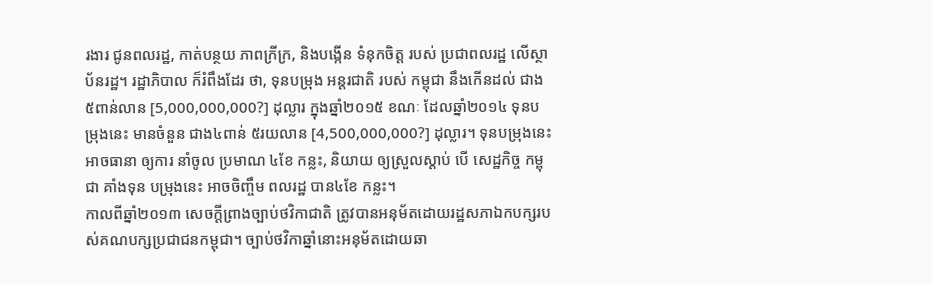រងារ ជូនពលរដ្ឋ, កាត់បន្ថយ ភាពក្រីក្រ, និងបង្កើន ទំនុកចិត្ត របស់ ប្រជាពលរដ្ឋ លើស្ថាប័នរដ្ឋ។ រដ្ឋាភិបាល ក៏រំពឹងដែរ ថា, ទុនបម្រុង អន្តរជាតិ របស់ កម្ពុជា នឹងកើនដល់ ជាង៥ពាន់លាន [5,000,000,000?] ដុល្លារ ក្នុងឆ្នាំ២០១៥ ខណៈ ដែលឆ្នាំ២០១៤ ទុនបម្រុងនេះ មានចំនួន ជាង៤ពាន់ ៥រយលាន [4,500,000,000?] ដុល្លារ។ ទុនបម្រុងនេះ អាចធានា ឲ្យការ នាំចូល ប្រមាណ ៤ខែ កន្លះ, និយាយ ឲ្យស្រួលស្ដាប់ បើ សេដ្ឋកិច្ច កម្ពុជា គាំងទុន បម្រុងនេះ អាចចិញ្ចឹម ពលរដ្ឋ បាន៤ខែ កន្លះ។
កាលពីឆ្នាំ២០១៣ សេចក្ដីព្រាងច្បាប់ថវិកាជាតិ ត្រូវបានអនុម័តដោយរដ្ឋសភាឯកបក្សរបស់គណបក្សប្រជាជនកម្ពុជា។ ច្បាប់ថវិកាឆ្នាំនោះអនុម័តដោយឆា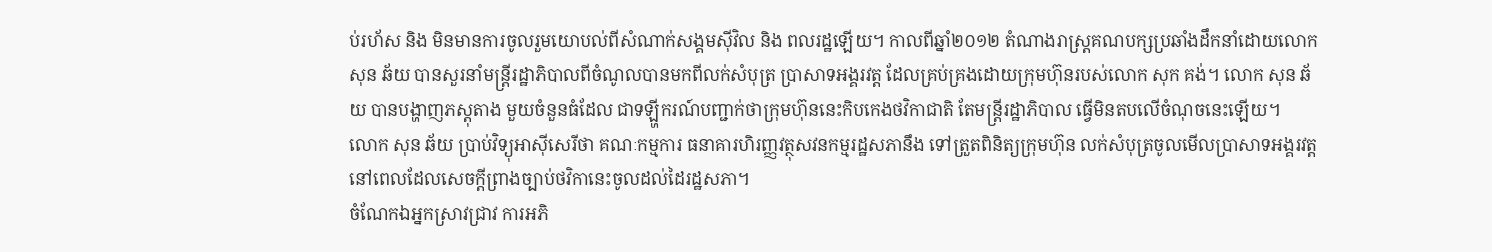ប់រហ័ស និង មិនមានការចូលរួមយោបល់ពីសំណាក់សង្គមស៊ីវិល និង ពលរដ្ឋឡើយ។ កាលពីឆ្នាំ២០១២ តំណាងរាស្ត្រគណបក្សប្រឆាំងដឹកនាំដោយលោក សុន ឆ័យ បានសួរនាំមន្ត្រីរដ្ឋាភិបាលពីចំណូលបានមកពីលក់សំបុត្រ ប្រាសាទអង្គរវត្ត ដែលគ្រប់គ្រងដោយក្រុមហ៊ុនរបស់លោក សុក គង់។ លោក សុន ឆ័យ បានបង្ហាញភស្តុតាង មួយចំនួនធំដែល ជាទឡ្ហីករណ៍បញ្ជាក់ថាក្រុមហ៊ុននេះកិបកេងថវិកាជាតិ តែមន្ត្រីរដ្ឋាភិបាល ធ្វើមិនតបលើចំណុចនេះឡើយ។
លោក សុន ឆ័យ ប្រាប់វិទ្យុអាស៊ីសេរីថា គណៈកម្មការ ធនាគារហិរញ្ញវត្ថុសវនកម្មរដ្ឋសភានឹង ទៅត្រួតពិនិត្យក្រុមហ៊ុន លក់សំបុត្រចូលមើលប្រាសាទអង្គរវត្ត នៅពេលដែលសេចក្តីព្រាងច្បាប់ថវិកានេះចូលដល់ដៃរដ្ឋសភា។
ចំណែកឯអ្នកស្រាវជ្រាវ ការអភិ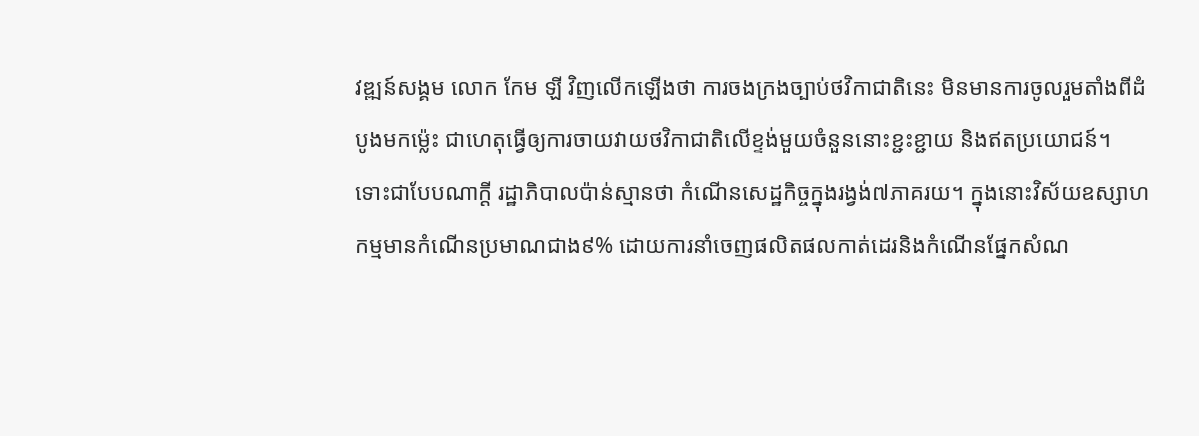វឌ្ឍន៍សង្គម លោក កែម ឡី វិញលើកឡើងថា ការចងក្រងច្បាប់ថវិកាជាតិនេះ មិនមានការចូលរួមតាំងពីដំបូងមកម្ល៉េះ ជាហេតុធ្វើឲ្យការចាយវាយថវិកាជាតិលើខ្ទង់មួយចំនួននោះខ្ជះខ្ជាយ និងឥតប្រយោជន៍។
ទោះជាបែបណាក្ដី រដ្ឋាភិបាលប៉ាន់ស្មានថា កំណើនសេដ្ឋកិច្ចក្នុងរង្វង់៧ភាគរយ។ ក្នុងនោះវិស័យឧស្សាហកម្មមានកំណើនប្រមាណជាង៩% ដោយការនាំចេញផលិតផលកាត់ដេរនិងកំណើនផ្នែកសំណ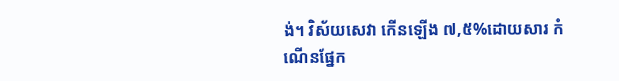ង់។ វិស័យសេវា កើនឡើង ៧,៥%ដោយសារ កំណើនផ្នែក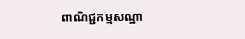ពាណិជ្ជកម្មសណ្ឋា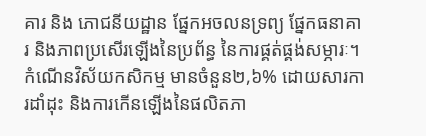គារ និង ភោជនីយដ្ឋាន ផ្នែកអចលនទ្រព្យ ផ្នែកធនាគារ និងភាពប្រសើរឡើងនៃប្រព័ន្ធ នៃការផ្គត់ផ្គង់សម្ភារៈ។ កំណើនវិស័យកសិកម្ម មានចំនួន២,៦% ដោយសារការដាំដុះ និងការកើនឡើងនៃផលិតភា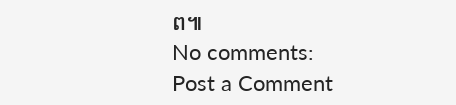ព៕
No comments:
Post a Comment